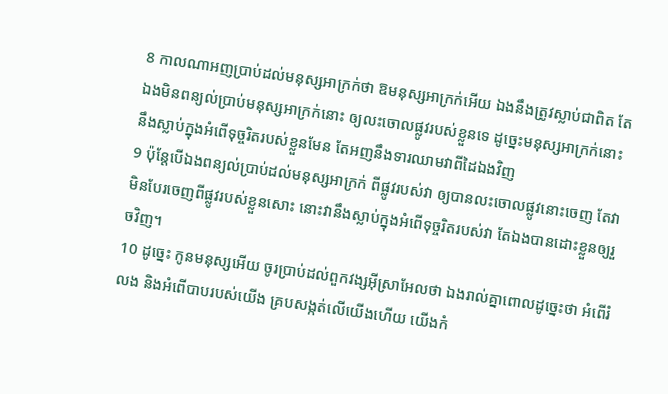8 កាលណាអញប្រាប់ដល់មនុស្សអាក្រក់ថា ឱមនុស្សអាក្រក់អើយ ឯងនឹងត្រូវស្លាប់ជាពិត តែឯងមិនពន្យល់ប្រាប់មនុស្សអាក្រក់នោះ ឲ្យលះចោលផ្លូវរបស់ខ្លួនទេ ដូច្នេះមនុស្សអាក្រក់នោះនឹងស្លាប់ក្នុងអំពើទុច្ចរិតរបស់ខ្លួនមែន តែអញនឹងទារឈាមវាពីដៃឯងវិញ
9 ប៉ុន្តែបើឯងពន្យល់ប្រាប់ដល់មនុស្សអាក្រក់ ពីផ្លូវរបស់វា ឲ្យបានលះចោលផ្លូវនោះចេញ តែវាមិនបែរចេញពីផ្លូវរបស់ខ្លួនសោះ នោះវានឹងស្លាប់ក្នុងអំពើទុច្ចរិតរបស់វា តែឯងបានដោះខ្លួនឲ្យរួចវិញ។
10 ដូច្នេះ កូនមនុស្សអើយ ចូរប្រាប់ដល់ពួកវង្សអ៊ីស្រាអែលថា ឯងរាល់គ្នាពោលដូច្នេះថា អំពើរំលង និងអំពើបាបរបស់យើង គ្របសង្កត់លើយើងហើយ យើងកំ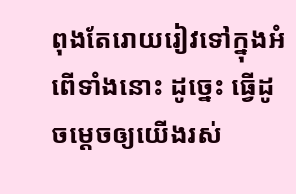ពុងតែរោយរៀវទៅក្នុងអំពើទាំងនោះ ដូច្នេះ ធ្វើដូចម្តេចឲ្យយើងរស់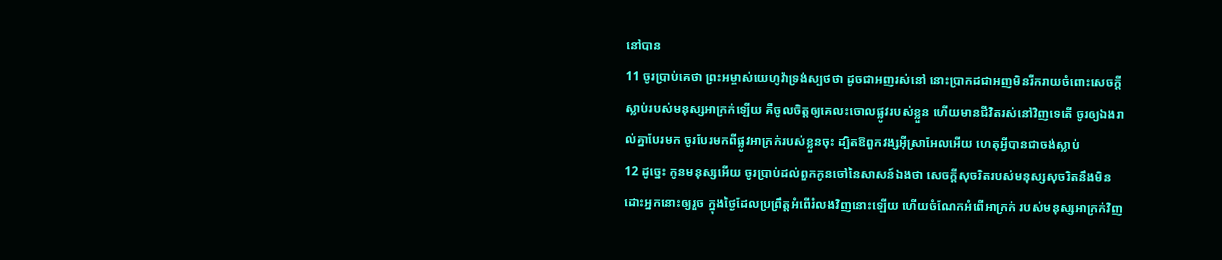នៅបាន
11 ចូរប្រាប់គេថា ព្រះអម្ចាស់យេហូវ៉ាទ្រង់ស្បថថា ដូចជាអញរស់នៅ នោះប្រាកដជាអញមិនរីករាយចំពោះសេចក្ដីស្លាប់របស់មនុស្សអាក្រក់ឡើយ គឺចូលចិត្តឲ្យគេលះចោលផ្លូវរបស់ខ្លួន ហើយមានជីវិតរស់នៅវិញទេតើ ចូរឲ្យឯងរាល់គ្នាបែរមក ចូរបែរមកពីផ្លូវអាក្រក់របស់ខ្លួនចុះ ដ្បិតឱពួកវង្សអ៊ីស្រាអែលអើយ ហេតុអ្វីបានជាចង់ស្លាប់
12 ដូច្នេះ កូនមនុស្សអើយ ចូរប្រាប់ដល់ពួកកូនចៅនៃសាសន៍ឯងថា សេចក្ដីសុចរិតរបស់មនុស្សសុចរិតនឹងមិនដោះអ្នកនោះឲ្យរួច ក្នុងថ្ងៃដែលប្រព្រឹត្តអំពើរំលងវិញនោះឡើយ ហើយចំណែកអំពើអាក្រក់ របស់មនុស្សអាក្រក់វិញ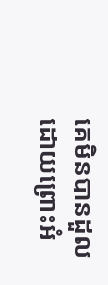គេមិនបានដួល ដោយព្រោះអំ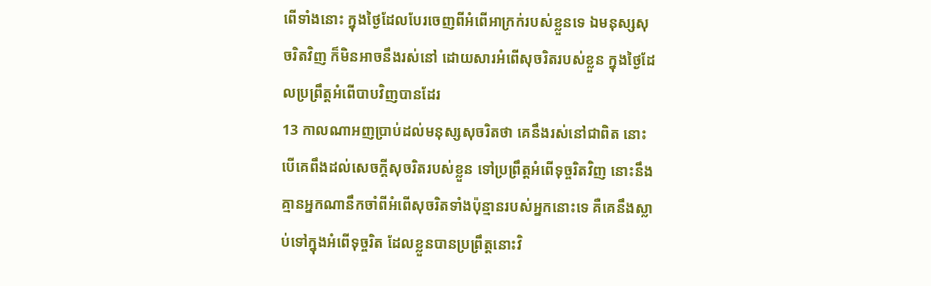ពើទាំងនោះ ក្នុងថ្ងៃដែលបែរចេញពីអំពើអាក្រក់របស់ខ្លួនទេ ឯមនុស្សសុចរិតវិញ ក៏មិនអាចនឹងរស់នៅ ដោយសារអំពើសុចរិតរបស់ខ្លួន ក្នុងថ្ងៃដែលប្រព្រឹត្តអំពើបាបវិញបានដែរ
13 កាលណាអញប្រាប់ដល់មនុស្សសុចរិតថា គេនឹងរស់នៅជាពិត នោះបើគេពឹងដល់សេចក្ដីសុចរិតរបស់ខ្លួន ទៅប្រព្រឹត្តអំពើទុច្ចរិតវិញ នោះនឹងគ្មានអ្នកណានឹកចាំពីអំពើសុចរិតទាំងប៉ុន្មានរបស់អ្នកនោះទេ គឺគេនឹងស្លាប់ទៅក្នុងអំពើទុច្ចរិត ដែលខ្លួនបានប្រព្រឹត្តនោះវិ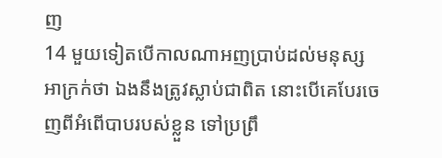ញ
14 មួយទៀតបើកាលណាអញប្រាប់ដល់មនុស្សអាក្រក់ថា ឯងនឹងត្រូវស្លាប់ជាពិត នោះបើគេបែរចេញពីអំពើបាបរបស់ខ្លួន ទៅប្រព្រឹ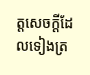ត្តសេចក្ដីដែលទៀងត្រ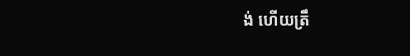ង់ ហើយត្រឹ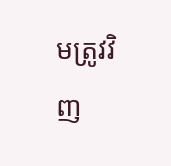មត្រូវវិញ